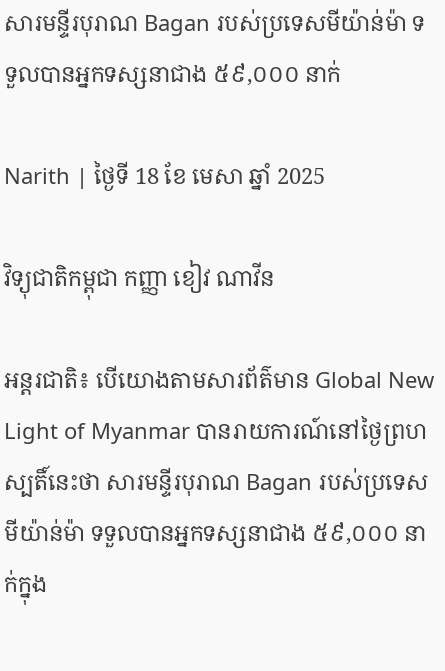សារមន្ទីរបុរាណ Bagan របស់ប្រទេសមីយ៉ាន់ម៉ា ទទួលបានអ្នកទស្សនាជាង ៥៩,០០០ នាក់

Narith | ថ្ងៃទី 18 ខែ មេសា ឆ្នាំ 2025

វិទ្យុជាតិកម្ពុជា កញ្ញា ខៀវ ណាវីន

អន្តរជាតិ៖ បើយោងតាមសារព័ត៌មាន Global New Light of Myanmar បានរាយការណ៍នៅថ្ងៃព្រហស្បតិ៍នេះថា សារមន្ទីរបុរាណ Bagan របស់ប្រទេសមីយ៉ាន់ម៉ា ទទួលបានអ្នកទស្សនាជាង ៥៩,០០០ នាក់ក្នុង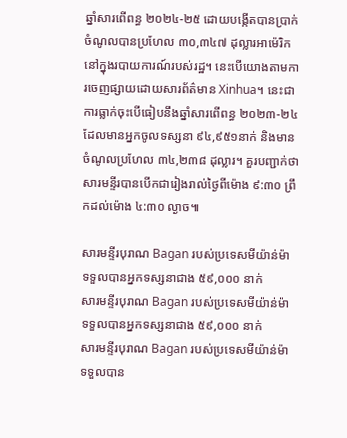ឆ្នាំសារពើពន្ធ ២០២៤-២៥ ដោយបង្កើតបានប្រាក់ចំណូលបានប្រហែល ៣០,៣៤៧ ដុល្លារអាម៉េរិកនៅក្នុងរបាយការណ៍របស់រដ្ឋ។ នេះបើយោងតាមការចេញផ្សាយដោយសារព័ត៌មាន Xinhua។ នេះជាការធ្លាក់ចុះបើធៀបនឹងឆ្នាំសារពើពន្ធ ២០២៣-២៤ ដែលមានអ្នកចូលទស្សនា ៩៤,៩៥១នាក់ និងមានចំណូលប្រហែល ៣៤,២៣៨ ដុល្លារ។ គួរបញ្ជាក់ថា សារមន្ទីរបានបើកជារៀងរាល់ថ្ងៃពីម៉ោង ៩:៣០ ព្រឹកដល់ម៉ោង ៤:៣០ ល្ងាច៕

សារមន្ទីរបុរាណ Bagan របស់ប្រទេសមីយ៉ាន់ម៉ា ទទួលបានអ្នកទស្សនាជាង ៥៩,០០០ នាក់
សារមន្ទីរបុរាណ Bagan របស់ប្រទេសមីយ៉ាន់ម៉ា ទទួលបានអ្នកទស្សនាជាង ៥៩,០០០ នាក់
សារមន្ទីរបុរាណ Bagan របស់ប្រទេសមីយ៉ាន់ម៉ា ទទួលបាន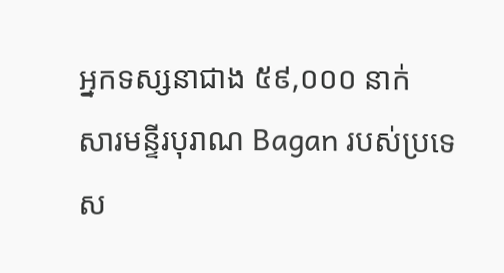អ្នកទស្សនាជាង ៥៩,០០០ នាក់
សារមន្ទីរបុរាណ Bagan របស់ប្រទេស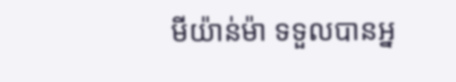មីយ៉ាន់ម៉ា ទទួលបានអ្ន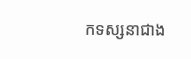កទស្សនាជាង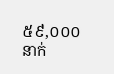៥៩,០០០ នាក់